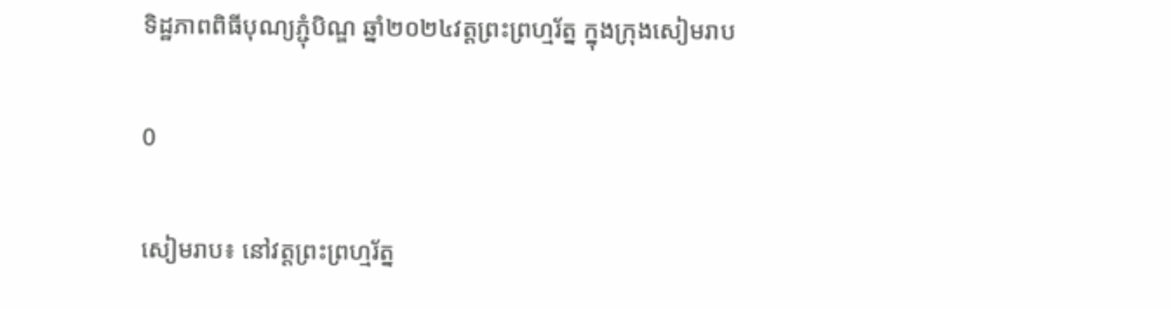ទិដ្ឋភាពពិធីបុណ្យភ្ជុំបិណ្ឌ ឆ្នាំ២០២៤វត្តព្រះព្រហ្មរ័ត្ន ក្នុងក្រុងសៀមរាប

0

សៀមរាប៖ នៅវត្តព្រះព្រហ្មរ័ត្ន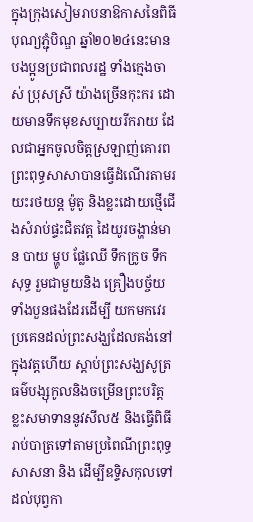ក្នុងក្រុងសៀមរាបនាឱកាសនៃពិធីបុណ្យភ្ជុំបិណ្ឌ ឆ្នាំ២០២៤នេះមានបងប្អូនប្រជាពលរដ្ឋ ទាំងក្មេងចាស់ ប្រុសស្រី យ៉ាងច្រើនកុះករ ដោយមានទឹកមុខសប្បាយរីករាយ ដែលជាអ្នកចូលចិត្តស្រឡាញ់គោរពព្រះពុទ្ធសាសាបានធ្វើដំណើរតាមរយះរថយន្ត ម៉ូតូ និងខ្លះដោយថ្មើជើងសំរាប់ផ្ទះជិតវត្ត ដៃយូរចង្ហាន់មាន បាយ ម្ហូប ផ្លែឈើ ទឹកក្រូច ទឹកសុទ្ធ រួមជាមួយនិង គ្រឿងបច្ច័យទាំងបួនផងដែរដើម្បី យកមកវេរប្រគេនដល់ព្រះសង្ឃដែលគង់នៅក្នុងវត្តហើយ ស្តាប់ព្រះសង្ឃសូត្រធម៌បង្សុកូលនិងចម្រើនព្រះបរិត្ត ខ្លះសមាទាននូវសីល៥ និងធ្វើពិធីរាប់បាត្រទៅតាមប្រពៃណីព្រះពុទ្ធសាសនា និង ដើម្បីឧទ្ទិសកុលទៅដល់បុព្វកា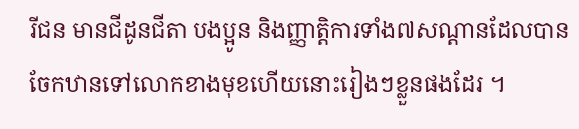រីជន មានជីដូនជីតា បងប្អូន និងញ្ញាត្តិការទាំង៧សណ្តានដែលបានចែកឋានទៅលោកខាងមុខហើយនោះរៀងៗខ្លួនផងដែរ ។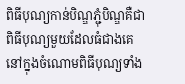ពិធីបុណ្យកាន់បិណ្ឌភ្ជុំបិណ្ឌគឺជាពិធីបុណ្យមួយដែលធំជាងគេ នៅក្នុងចំណោមពិធីបុណ្យទាំង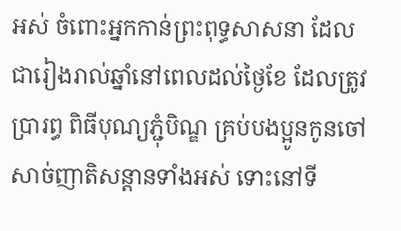អស់ ចំពោះអ្នកកាន់ព្រះពុទ្ធសាសនា ដែលជារៀងរាល់ឆ្នាំនៅពេលដល់ថ្ងៃខែ ដែលត្រូវប្រារព្ធ ពិធីបុណ្យភ្ជុំបិណ្ឌ គ្រប់បងប្អូនកូនចៅសាច់ញាតិសន្ដានទាំងអស់ ទោះនៅទី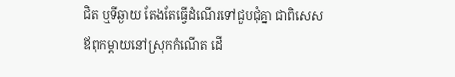ជិត ឬទីឆ្ងាយ តែងតែធ្វើដំណើរទៅជួបជុំគ្នា ជាពិសេសឪពុកម្ដាយនៅស្រុកកំណើត ដើ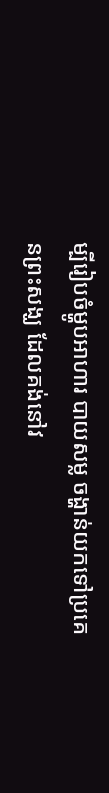ម្បីរៀបចំម្ហូបអាហារ បាយសម្ល ចង្ហាន់យកទៅប្រគេនព្រះសង្ឃ ដែលគង់នៅវ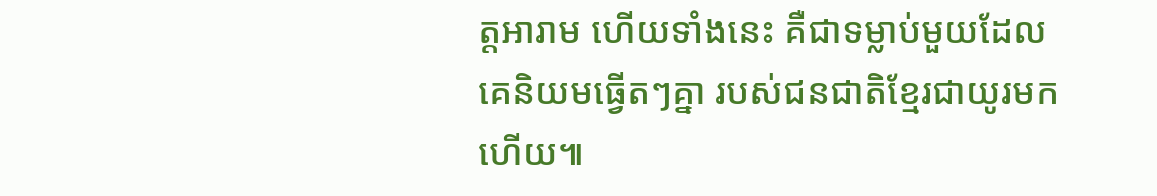ត្តអារាម ហើយទាំងនេះ គឺជាទម្លាប់មួយដែលគេនិយមធ្វើតៗគ្នា របស់ជនជាតិខ្មែរជាយូរមកហើយ៕